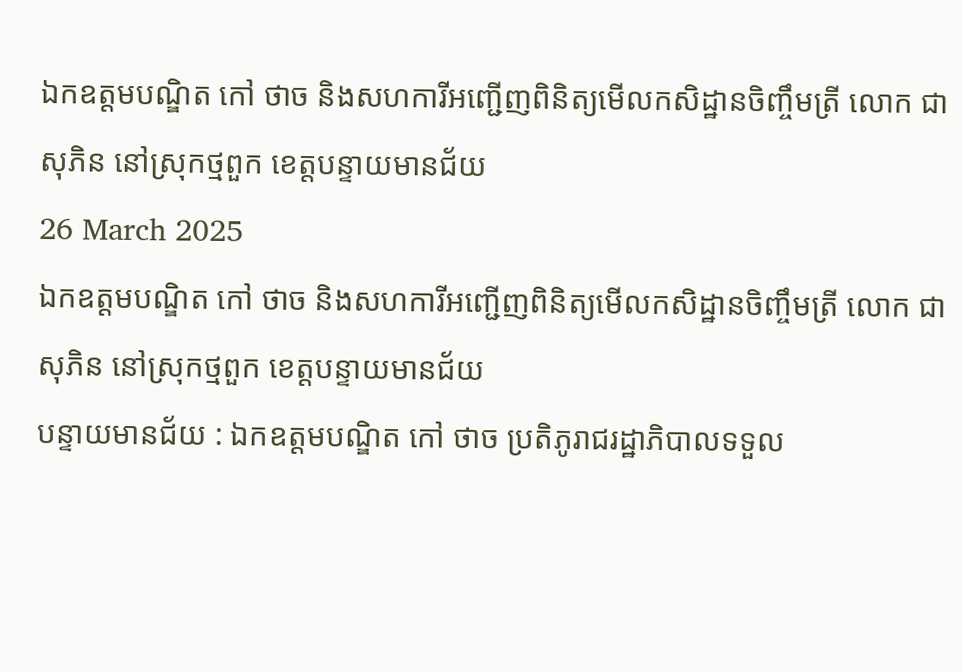ឯកឧត្តមបណ្ឌិត កៅ ថាច និងសហការីអញ្ជើញពិនិត្យមើលកសិដ្ឋានចិញ្ចឹមត្រី លោក ជា សុភិន នៅស្រុកថ្មពួក ខេត្តបន្ទាយមានជ័យ
26 March 2025
ឯកឧត្តមបណ្ឌិត កៅ ថាច និងសហការីអញ្ជើញពិនិត្យមើលកសិដ្ឋានចិញ្ចឹមត្រី លោក ជា សុភិន នៅស្រុកថ្មពួក ខេត្តបន្ទាយមានជ័យ
បន្ទាយមានជ័យ : ឯកឧត្តមបណ្ឌិត កៅ ថាច ប្រតិភូរាជរដ្ឋាភិបាលទទួល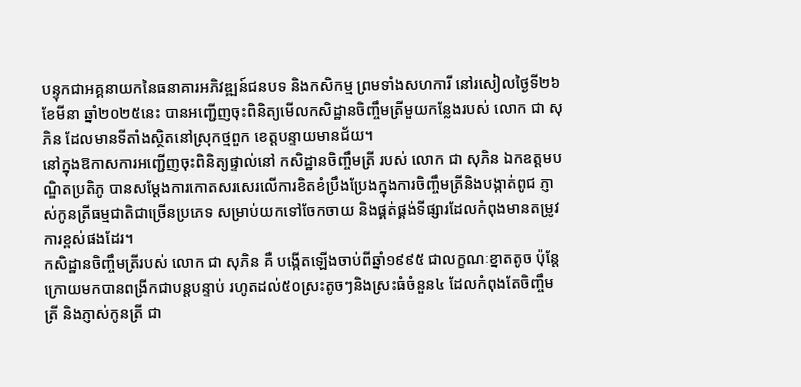បន្ទុកជាអគ្គនាយកនៃធនាគារអភិវឌ្ឍន៍ជនបទ និងកសិកម្ម ព្រមទាំងសហការី នៅរសៀលថ្ងៃទី២៦ ខែមីនា ឆ្នាំ២០២៥នេះ បានអញ្ជើញចុះពិនិត្យមើលកសិដ្ឋានចិញ្ចឹមត្រីមួយកន្លែងរបស់ លោក ជា សុភិន ដែលមានទីតាំងស្ថិតនៅស្រុកថ្មពួក ខេត្តបន្ទាយមានជ័យ។
នៅក្នុងឱកាសការអញ្ជើញចុះពិនិត្យផ្ទាល់នៅ កសិដ្ឋានចិញ្ចឹមត្រី របស់ លោក ជា សុភិន ឯកឧត្តមបណ្ឌិតប្រតិភូ បានសម្តែងការកោតសរសេរលើការខិតខំប្រឹងប្រែងក្នុងការចិញ្ចឹមត្រីនិងបង្កាត់ពូជ ភ្ញាស់កូនត្រីធម្មជាតិជាច្រើនប្រភេទ សម្រាប់យកទៅចែកចាយ និងផ្គត់ផ្គង់ទីផ្សារដែលកំពុងមានតម្រូវការខ្ពស់ផងដែរ។
កសិដ្ឋានចិញ្ចឹមត្រីរបស់ លោក ជា សុភិន គឺ បង្កើតឡើងចាប់ពីឆ្នាំ១៩៩៥ ជាលក្ខណៈខ្នាតតូច ប៉ុន្តែក្រោយមកបានពង្រីកជាបន្តបន្ទាប់ រហូតដល់៥០ស្រះតូចៗនិងស្រះធំចំនួន៤ ដែលកំពុងតែចិញ្ចឹមត្រី និងភ្ញាស់កូនត្រី ជា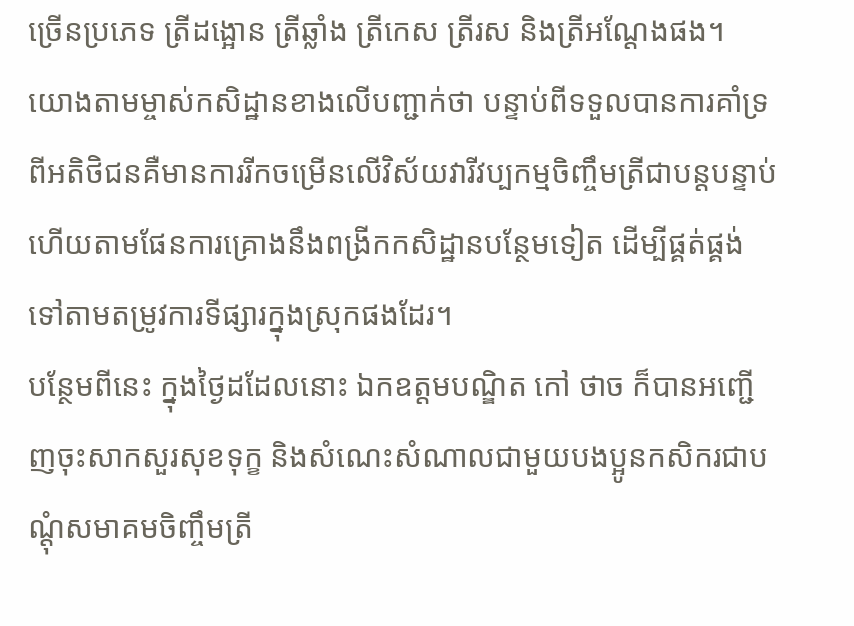ច្រើនប្រភេទ ត្រីដង្អោន ត្រីឆ្លាំង ត្រីកេស ត្រីរស និងត្រីអណ្ដែងផង។
យោងតាមម្ចាស់កសិដ្ឋានខាងលើបញ្ជាក់ថា បន្ទាប់ពីទទួលបានការគាំទ្រពីអតិថិជនគឺមានការរីកចម្រើនលើវិស័យវារីវប្បកម្មចិញ្ចឹមត្រីជាបន្តបន្ទាប់ហើយតាមផែនការគ្រោងនឹងពង្រីកកសិដ្ឋានបន្ថែមទៀត ដើម្បីផ្គត់ផ្គង់ទៅតាមតម្រូវការទីផ្សារក្នុងស្រុកផងដែរ។
បន្ថែមពីនេះ ក្នុងថ្ងៃដដែលនោះ ឯកឧត្តមបណ្ឌិត កៅ ថាច ក៏បានអញ្ជើញចុះសាកសួរសុខទុក្ខ និងសំណេះសំណាលជាមួយបងប្អូនកសិករជាបណ្ដុំសមាគមចិញ្ចឹមត្រី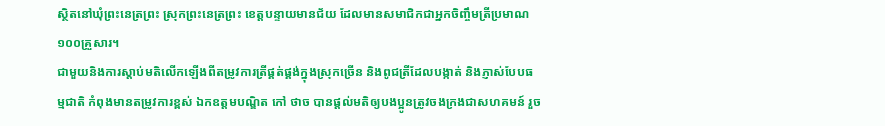ស្ថិតនៅឃុំព្រះនេត្រព្រះ ស្រុកព្រះនេត្រព្រះ ខេត្តបន្ទាយមានជ័យ ដែលមានសមាជិកជាអ្នកចិញ្ចឹមត្រីប្រមាណ ១០០គ្រួសារ។
ជាមួយនិងការស្តាប់មតិលើកឡើងពីតម្រូវការត្រីផ្គត់ផ្គង់ក្នុងស្រុកច្រើន និងពូជត្រីដែលបង្កាត់ និងភ្ញាស់បែបធម្មជាតិ កំពុងមានតម្រូវការខ្ពស់ ឯកឧត្ដមបណ្ឌិត កៅ ថាច បានផ្តល់មតិឲ្យបងប្អូនត្រូវចងក្រងជាសហគមន៍ រួច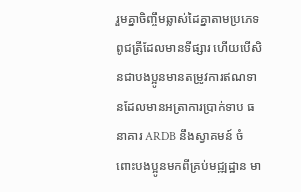រួមគ្នាចិញ្ចឹមឆ្លាស់ដៃគ្នាតាមប្រភេទពូជត្រីដែលមានទីផ្សារ ហើយបើសិនជាបងប្អូនមានតម្រូវការឥណទានដែលមានអត្រាការប្រាក់ទាប ធនាគារ ARDB នឹងស្វាគមន៍ ចំពោះបងប្អូនមកពីគ្រប់មជ្ឍដ្ឋាន មា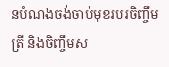នបំណងចង់ចាប់មុខរបរចិញ្ចឹមត្រី និងចិញ្ចឹមស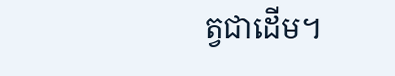ត្វជាដើម។